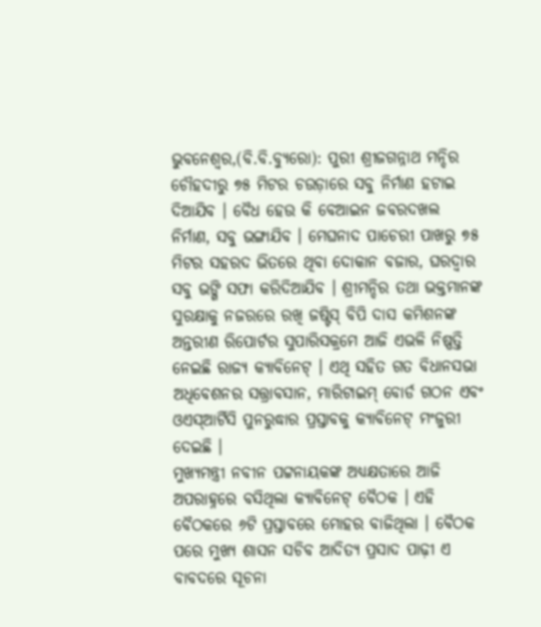ଭୁବନେଶ୍ୱର,(ବି.ବି.ବ୍ୟୁରୋ): ପୁରୀ ଶ୍ରୀଜଗନ୍ନାଥ ମନ୍ଦିର ଚୌହଦୀରୁ ୭୫ ମିଟର ଚଉଡ଼ାରେ ସବୁ ନିର୍ମାଣ ହଟାଇ ଦିଆଯିବ । ବୈଧ ହେଉ କି ବେଆଇନ ଜବରଦଖଲ ନିର୍ମାଣ, ସବୁ ଭଙ୍ଗାଯିବ । ମେଘନାଦ ପାଚେରୀ ପାଖରୁ ୭୫ ମିଟର ସହରଦ ଭିତରେ ଥିବା ଦୋକାନ ବଜାର, ଘରଦ୍ୱାର ସବୁ ଭଙ୍ଗି ସଫା କରିଦିଆଯିବ । ଶ୍ରୀମନ୍ଦିର ତଥା ଭକ୍ତମାନଙ୍କ ସୁରକ୍ଷାକୁ ନଜରରେ ରଖି ଜଷ୍ଟିସ୍ ବିପି ଦାସ କମିଶନଙ୍କ ଅନ୍ତରୀଣ ରିପୋର୍ଟର ସୁପାରିସକ୍ରମେ ଆଜି ଏଭଳି ନିଷ୍ପତ୍ତି ନେଇଛି ରାଜ୍ୟ କ୍ୟାବିନେଟ୍ । ଏଥି ସହିତ ଗତ ବିଧାନସଭା ଅଧିବେଶନର ସତ୍ତ୍ରାବସାନ, ମାରିଟାଇମ୍ ବୋର୍ଡ ଗଠନ ଏବଂ ଓଏସ୍ଆର୍ଟିସି ପୁନରୁଦ୍ଧାର ପ୍ରସ୍ତାବକୁ କ୍ୟାବିନେଟ୍ ମଂଜୁରୀ ଦେଇଛି ।
ମୁଖ୍ୟମନ୍ତ୍ରୀ ନବୀନ ପଟ୍ଟନାୟକଙ୍କ ଅଧ୍ୟକ୍ଷତାରେ ଆଜି ଅପରାହ୍ନରେ ବସିଥିଲା କ୍ୟାବିନେଟ୍ ବୈଠକ । ଏହି ବୈଠକରେ ୬ଟି ପ୍ରସ୍ତାବରେ ମୋହର ବାଜିଥିଲା । ବୈଠକ ପରେ ମୁଖ୍ୟ ଶାସନ ସଚିବ ଆଦିତ୍ୟ ପ୍ରସାଦ ପାଢ଼ୀ ଏ ବାବଦରେ ସୂଚନା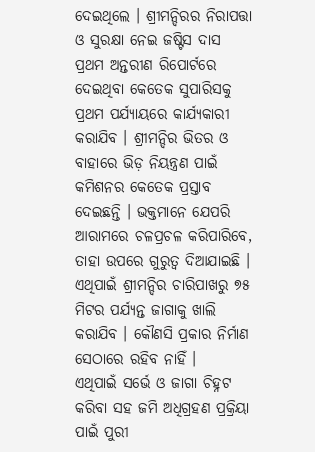ଦେଇଥିଲେ । ଶ୍ରୀମନ୍ଦିରର ନିରାପତ୍ତା ଓ ସୁରକ୍ଷା ନେଇ ଜଷ୍ଟିସ ଦାସ ପ୍ରଥମ ଅନ୍ତରୀଣ ରିପୋର୍ଟରେ ଦେଇଥିବା କେତେକ ସୁପାରିସକୁ ପ୍ରଥମ ପର୍ଯ୍ୟାୟରେ କାର୍ଯ୍ୟକାରୀ କରାଯିବ । ଶ୍ରୀମନ୍ଦିର ଭିତର ଓ ବାହାରେ ଭିଡ଼ ନିୟନ୍ତ୍ରଣ ପାଇଁ କମିଶନର କେତେକ ପ୍ରସ୍ତାବ ଦେଇଛନ୍ତି । ଭକ୍ତମାନେ ଯେପରି ଆରାମରେ ଚଳପ୍ରଚଳ କରିପାରିବେ, ତାହା ଉପରେ ଗୁରୁତ୍ୱ ଦିଆଯାଇଛି । ଏଥିପାଇଁ ଶ୍ରୀମନ୍ଦିର ଚାରିପାଖରୁ ୭୫ ମିଟର ପର୍ଯ୍ୟନ୍ତ ଜାଗାକୁ ଖାଲି କରାଯିବ । କୌଣସି ପ୍ରକାର ନିର୍ମାଣ ସେଠାରେ ରହିବ ନାହିଁ ।
ଏଥିପାଇଁ ସର୍ଭେ ଓ ଜାଗା ଚିହ୍ନଟ କରିବା ସହ ଜମି ଅଧିଗ୍ରହଣ ପ୍ରକ୍ରିୟା ପାଇଁ ପୁରୀ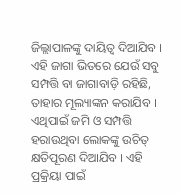ଜିଲ୍ଲାପାଳଙ୍କୁ ଦାୟିତ୍ୱ ଦିଆଯିବ । ଏହି ଜାଗା ଭିତରେ ଯେଉଁ ସବୁ ସମ୍ପତ୍ତି ବା ଜାଗାବାଡ଼ି ରହିଛି, ତାହାର ମୂଲ୍ୟାଙ୍କନ କରାଯିବ । ଏଥିପାଇଁ ଜମି ଓ ସମ୍ପତ୍ତି ହରାଉଥିବା ଲୋକଙ୍କୁ ଉଚିତ୍ କ୍ଷତିପୂରଣ ଦିଆଯିବ । ଏହି ପ୍ରକ୍ରିୟା ପାଇଁ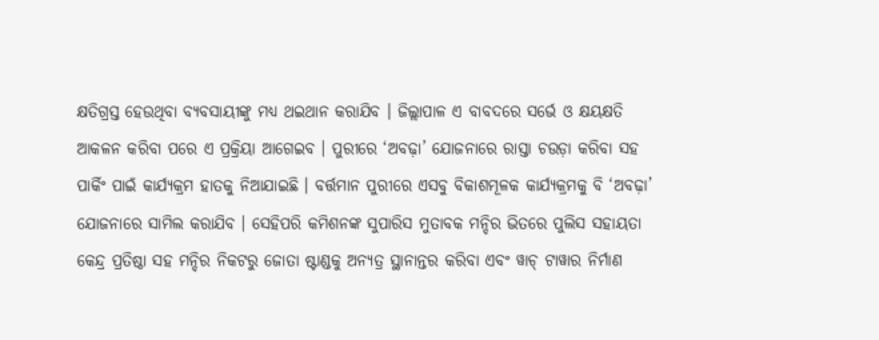କ୍ଷତିଗ୍ରସ୍ତ ହେଉଥିବା ବ୍ୟବସାୟୀଙ୍କୁ ମଧ୍ୟ ଥଇଥାନ କରାଯିବ । ଜିଲ୍ଲାପାଳ ଏ ବାବଦରେ ସର୍ଭେ ଓ କ୍ଷୟକ୍ଷତି ଆକଳନ କରିବା ପରେ ଏ ପ୍ରକ୍ରିୟା ଆଗେଇବ । ପୁରୀରେ ‘ଅବଢ଼ା’ ଯୋଜନାରେ ରାସ୍ତା ଚଉଡ଼ା କରିବା ସହ ପାର୍କିଂ ପାଇଁ କାର୍ଯ୍ୟକ୍ରମ ହାତକୁ ନିଆଯାଇଛି । ବର୍ତ୍ତମାନ ପୁରୀରେ ଏସବୁ ବିକାଶମୂଳକ କାର୍ଯ୍ୟକ୍ରମକୁ ବି ‘ଅବଢ଼ା’ ଯୋଜନାରେ ସାମିଲ କରାଯିବ । ସେହିପରି କମିଶନଙ୍କ ସୁପାରିସ ମୁତାବକ ମନ୍ଦିର ଭିତରେ ପୁଲିସ ସହାୟତା କେନ୍ଦ୍ର ପ୍ରତିଷ୍ଠା ସହ ମନ୍ଦିର ନିକଟରୁ ଜୋତା ଷ୍ଟାଣ୍ଡକୁ ଅନ୍ୟତ୍ର ସ୍ଥାନାନ୍ତର କରିବା ଏବଂ ୱାଚ୍ ଟାୱାର ନିର୍ମାଣ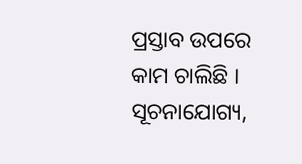ପ୍ରସ୍ତାବ ଉପରେ କାମ ଚାଲିଛି । ସୂଚନାଯୋଗ୍ୟ,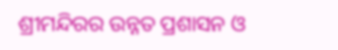ଶ୍ରୀମନ୍ଦିରର ଉନ୍ନତ ପ୍ରଶାସନ ଓ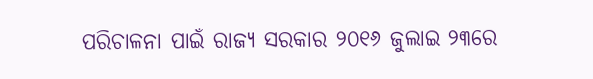ପରିଚାଳନା ପାଇଁ ରାଜ୍ୟ ସରକାର ୨୦୧୬ ଜୁଲାଇ ୨୩ରେ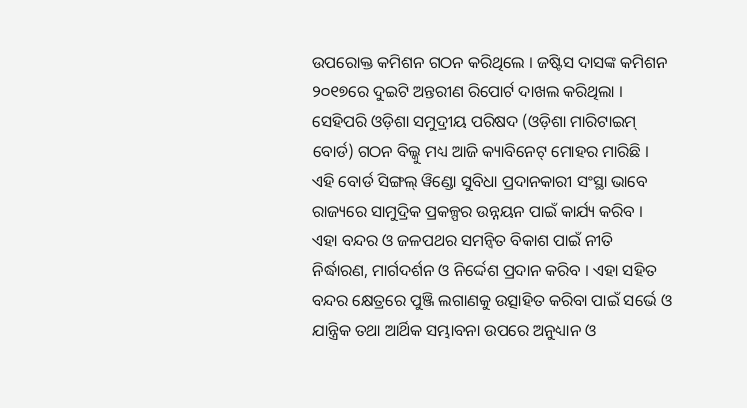ଉପରୋକ୍ତ କମିଶନ ଗଠନ କରିଥିଲେ । ଜଷ୍ଟିସ ଦାସଙ୍କ କମିଶନ ୨୦୧୭ରେ ଦୁଇଟି ଅନ୍ତରୀଣ ରିପୋର୍ଟ ଦାଖଲ କରିଥିଲା ।
ସେହିପରି ଓଡ଼ିଶା ସମୁଦ୍ରୀୟ ପରିଷଦ (ଓଡ଼ିଶା ମାରିଟାଇମ୍ ବୋର୍ଡ) ଗଠନ ବିଲ୍କୁ ମଧ୍ୟ ଆଜି କ୍ୟାବିନେଟ୍ ମୋହର ମାରିଛି । ଏହି ବୋର୍ଡ ସିଙ୍ଗଲ୍ ୱିଣ୍ଡୋ ସୁବିଧା ପ୍ରଦାନକାରୀ ସଂସ୍ଥା ଭାବେ ରାଜ୍ୟରେ ସାମୁଦ୍ରିକ ପ୍ରକଳ୍ପର ଉନ୍ନୟନ ପାଇଁ କାର୍ଯ୍ୟ କରିବ । ଏହା ବନ୍ଦର ଓ ଜଳପଥର ସମନ୍ୱିତ ବିକାଶ ପାଇଁ ନୀତି ନିର୍ଦ୍ଧାରଣ, ମାର୍ଗଦର୍ଶନ ଓ ନିର୍ଦ୍ଦେଶ ପ୍ରଦାନ କରିବ । ଏହା ସହିତ ବନ୍ଦର କ୍ଷେତ୍ରରେ ପୁଞ୍ଜି ଲଗାଣକୁ ଉତ୍ସାହିତ କରିବା ପାଇଁ ସର୍ଭେ ଓ ଯାନ୍ତ୍ରିକ ତଥା ଆର୍ଥିକ ସମ୍ଭାବନା ଉପରେ ଅନୁଧ୍ୟାନ ଓ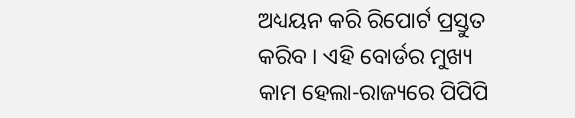ଅଧ୍ୟୟନ କରି ରିପୋର୍ଟ ପ୍ରସ୍ତୁତ କରିବ । ଏହି ବୋର୍ଡର ମୁଖ୍ୟ କାମ ହେଲା-ରାଜ୍ୟରେ ପିପିପି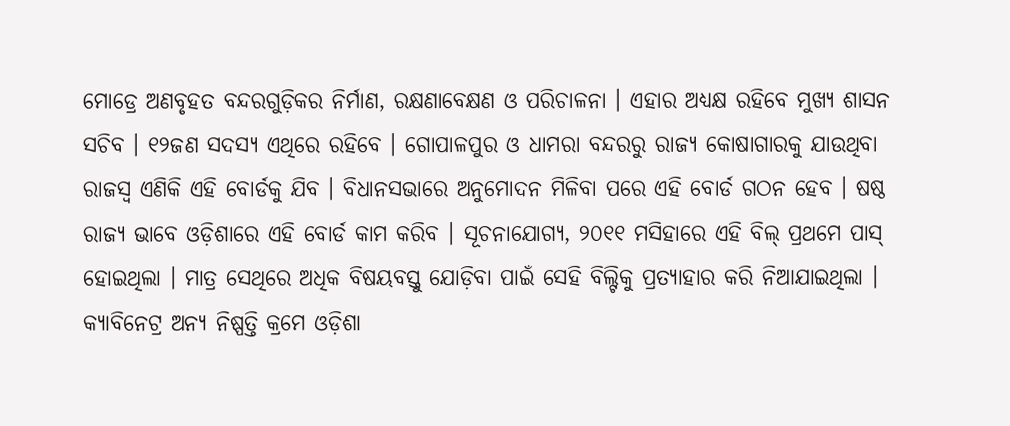ମୋଡ୍ରେ ଅଣବୃହତ ବନ୍ଦରଗୁଡ଼ିକର ନିର୍ମାଣ, ରକ୍ଷଣାବେକ୍ଷଣ ଓ ପରିଚାଳନା । ଏହାର ଅଧ୍ୟକ୍ଷ ରହିବେ ମୁଖ୍ୟ ଶାସନ ସଚିବ । ୧୨ଜଣ ସଦସ୍ୟ ଏଥିରେ ରହିବେ । ଗୋପାଳପୁର ଓ ଧାମରା ବନ୍ଦରରୁ ରାଜ୍ୟ କୋଷାଗାରକୁ ଯାଉଥିବା ରାଜସ୍ୱ ଏଣିକି ଏହି ବୋର୍ଡକୁ ଯିବ । ବିଧାନସଭାରେ ଅନୁମୋଦନ ମିଳିବା ପରେ ଏହି ବୋର୍ଡ ଗଠନ ହେବ । ଷଷ୍ଠ ରାଜ୍ୟ ଭାବେ ଓଡ଼ିଶାରେ ଏହି ବୋର୍ଡ କାମ କରିବ । ସୂଚନାଯୋଗ୍ୟ, ୨୦୧୧ ମସିହାରେ ଏହି ବିଲ୍ ପ୍ରଥମେ ପାସ୍ ହୋଇଥିଲା । ମାତ୍ର ସେଥିରେ ଅଧିକ ବିଷୟବସ୍ତୁ ଯୋଡ଼ିବା ପାଇଁ ସେହି ବିଲ୍ଟିକୁ ପ୍ରତ୍ୟାହାର କରି ନିଆଯାଇଥିଲା ।
କ୍ୟାବିନେଟ୍ର ଅନ୍ୟ ନିଷ୍ପତ୍ତି କ୍ରମେ ଓଡ଼ିଶା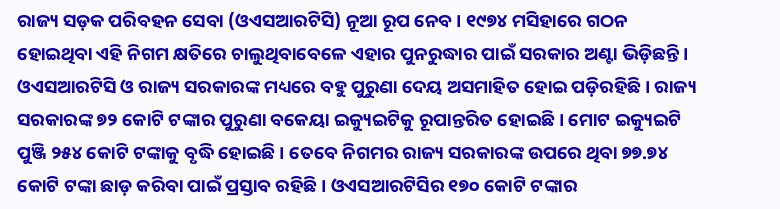ରାଜ୍ୟ ସଡ଼କ ପରିବହନ ସେବା (ଓଏସଆରଟିସି) ନୂଆ ରୂପ ନେବ । ୧୯୭୪ ମସିହାରେ ଗଠନ ହୋଇଥିବା ଏହି ନିଗମ କ୍ଷତିରେ ଚାଲୁଥିବାବେଳେ ଏହାର ପୁନରୁଦ୍ଧାର ପାଇଁ ସରକାର ଅଣ୍ଟା ଭିଡ଼ିଛନ୍ତି । ଓଏସଆରଟିସି ଓ ରାଜ୍ୟ ସରକାରଙ୍କ ମଧ୍ୟରେ ବହୁ ପୁରୁଣା ଦେୟ ଅସମାହିତ ହୋଇ ପଡ଼ିରହିଛି । ରାଜ୍ୟ ସରକାରଙ୍କ ୭୨ କୋଟି ଟଙ୍କାର ପୁରୁଣା ବକେୟା ଇକ୍ୟୁଇଟିକୁ ରୂପାନ୍ତରିତ ହୋଇଛି । ମୋଟ ଇକ୍ୟୁଇଟି ପୁଞ୍ଜି ୨୫୪ କୋଟି ଟଙ୍କାକୁ ବୃଦ୍ଧି ହୋଇଛି । ତେବେ ନିଗମର ରାଜ୍ୟ ସରକାରଙ୍କ ଉପରେ ଥିବା ୭୭.୭୪ କୋଟି ଟଙ୍କା ଛାଡ଼ କରିବା ପାଇଁ ପ୍ରସ୍ତାବ ରହିଛି । ଓଏସଆରଟିସିର ୧୭୦ କୋଟି ଟଙ୍କାର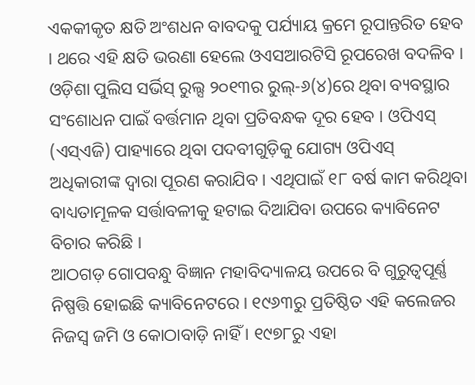ଏକକୀକୃତ କ୍ଷତି ଅଂଶଧନ ବାବଦକୁ ପର୍ଯ୍ୟାୟ କ୍ରମେ ରୂପାନ୍ତରିତ ହେବ । ଥରେ ଏହି କ୍ଷତି ଭରଣା ହେଲେ ଓଏସଆରଟିସି ରୂପରେଖ ବଦଳିବ ।
ଓଡ଼ିଶା ପୁଲିସ ସର୍ଭିସ୍ ରୁଲ୍ସ ୨୦୧୩ର ରୁଲ୍-୬(୪)ରେ ଥିବା ବ୍ୟବସ୍ଥାର ସଂଶୋଧନ ପାଇଁ ବର୍ତ୍ତମାନ ଥିବା ପ୍ରତିବନ୍ଧକ ଦୂର ହେବ । ଓପିଏସ୍ (ଏସ୍ଏଜି) ପାହ୍ୟାରେ ଥିବା ପଦବୀଗୁଡ଼ିକୁ ଯୋଗ୍ୟ ଓପିଏସ୍ ଅଧିକାରୀଙ୍କ ଦ୍ୱାରା ପୂରଣ କରାଯିବ । ଏଥିପାଇଁ ୧୮ ବର୍ଷ କାମ କରିଥିବା ବାଧ୍ୟତାମୂଳକ ସର୍ତ୍ତାବଳୀକୁ ହଟାଇ ଦିଆଯିବା ଉପରେ କ୍ୟାବିନେଟ ବିଚାର କରିଛି ।
ଆଠଗଡ଼ ଗୋପବନ୍ଧୁ ବିଜ୍ଞାନ ମହାବିଦ୍ୟାଳୟ ଉପରେ ବି ଗୁରୁତ୍ୱପୂର୍ଣ୍ଣ ନିଷ୍ପତ୍ତି ହୋଇଛି କ୍ୟାବିନେଟରେ । ୧୯୬୩ରୁ ପ୍ରତିଷ୍ଠିତ ଏହି କଲେଜର ନିଜସ୍ୱ ଜମି ଓ କୋଠାବାଡ଼ି ନାହିଁ । ୧୯୭୮ରୁ ଏହା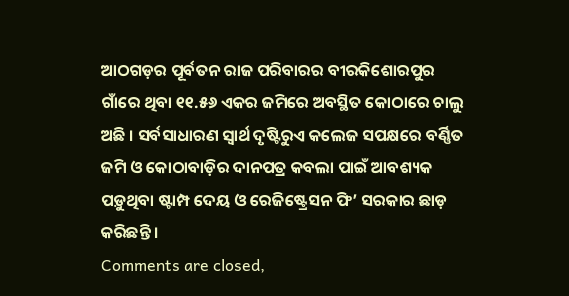ଆଠଗଡ଼ର ପୂର୍ବତନ ରାଜ ପରିବାରର ବୀରକିଶୋରପୁର ଗାଁରେ ଥିବା ୧୧.୫୬ ଏକର ଜମିରେ ଅବସ୍ଥିତ କୋଠାରେ ଚାଲୁ ଅଛି । ସର୍ବସାଧାରଣ ସ୍ୱାର୍ଥ ଦୃଷ୍ଟିରୁଏ କଲେଜ ସପକ୍ଷରେ ବର୍ଣ୍ଣିତ ଜମି ଓ କୋଠାବାଡ଼ିର ଦାନପତ୍ର କବଲା ପାଇଁ ଆବଶ୍ୟକ ପଡ଼ୁଥିବା ଷ୍ଟାମ୍ପ ଦେୟ ଓ ରେଜିଷ୍ଟ୍ରେସନ ଫି’ ସରକାର ଛାଡ଼ କରିଛନ୍ତି ।
Comments are closed,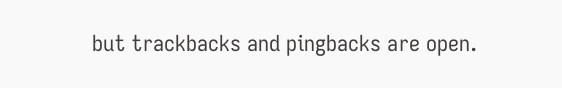but trackbacks and pingbacks are open.